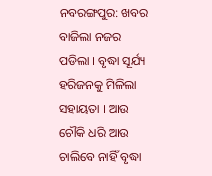ନବରଙ୍ଗପୁର: ଖବର ବାଜିଲା ନଜର ପଡିଲା । ବୃଦ୍ଧା ସୂର୍ଯ୍ୟ ହରିଜନକୁ ମିଳିଲା ସହାୟତା । ଆଉ ଚୌକି ଧରି ଆଉ ଚାଲିବେ ନାହିଁ ବୃଦ୍ଧା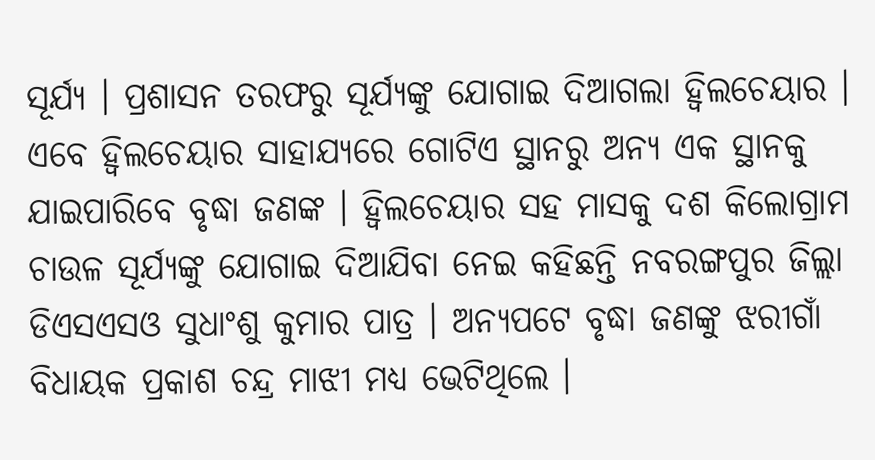ସୂର୍ଯ୍ୟ । ପ୍ରଶାସନ ତରଫରୁ ସୂର୍ଯ୍ୟଙ୍କୁ ଯୋଗାଇ ଦିଆଗଲା ହ୍ବିଲଚେୟାର । ଏବେ ହ୍ବିଲଚେୟାର ସାହାଯ୍ୟରେ ଗୋଟିଏ ସ୍ଥାନରୁ ଅନ୍ୟ ଏକ ସ୍ଥାନକୁ ଯାଇପାରିବେ ବୃଦ୍ଧା ଜଣଙ୍କ । ହ୍ବିଲଚେୟାର ସହ ମାସକୁ ଦଶ କିଲୋଗ୍ରାମ ଚାଉଳ ସୂର୍ଯ୍ୟଙ୍କୁ ଯୋଗାଇ ଦିଆଯିବା ନେଇ କହିଛନ୍ତି ନବରଙ୍ଗପୁର ଜିଲ୍ଲା ଡିଏସଏସଓ ସୁଧାଂଶୁ କୁମାର ପାତ୍ର । ଅନ୍ୟପଟେ ବୃଦ୍ଧା ଜଣଙ୍କୁ ଝରୀଗାଁ ବିଧାୟକ ପ୍ରକାଶ ଚନ୍ଦ୍ର ମାଝୀ ମଧ୍ୟ ଭେଟିଥିଲେ ।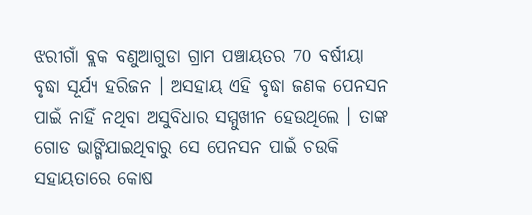ଝରୀଗାଁ ବ୍ଲକ ବଣୁଆଗୁଡା ଗ୍ରାମ ପଞ୍ଚାୟତର 70 ବର୍ଷୀୟା ବୃଦ୍ଧା ସୂର୍ଯ୍ୟ ହରିଜନ । ଅସହାୟ ଏହି ବୃଦ୍ଧା ଜଣକ ପେନସନ ପାଇଁ ନାହିଁ ନଥିବା ଅସୁବିଧାର ସମ୍ମୁଖୀନ ହେଉଥିଲେ । ତାଙ୍କ ଗୋଡ ଭାଙ୍ଗିଯାଇଥିବାରୁ ସେ ପେନସନ ପାଇଁ ଚଉକି ସହାୟତାରେ କୋଷ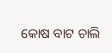କୋଷ ବାଟ ଚାଲି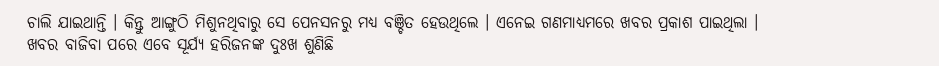ଚାଲି ଯାଇଥାନ୍ତି । କିନ୍ତୁ ଆଙ୍ଗୁଠି ମିଶୁନଥିବାରୁ ସେ ପେନସନରୁ ମଧ୍ୟ ବଞ୍ଚିତ ହେଉଥିଲେ । ଏନେଇ ଗଣମାଧ୍ୟମରେ ଖବର ପ୍ରକାଶ ପାଇଥିଲା । ଖବର ବାଜିବା ପରେ ଏବେ ସୂର୍ଯ୍ୟ ହରିଜନଙ୍କ ଦୁଃଖ ଶୁଣିଛି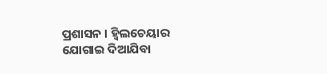ପ୍ରଶାସନ । ହ୍ବିଲଚେୟାର ଯୋଗାଇ ଦିଆଯିବା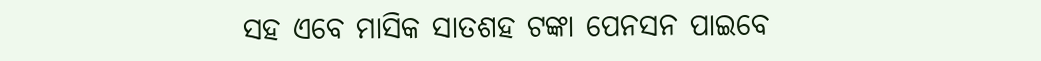ସହ ଏବେ ମାସିକ ସାତଶହ ଟଙ୍କା ପେନସନ ପାଇବେ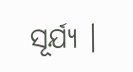ସୂର୍ଯ୍ୟ ।